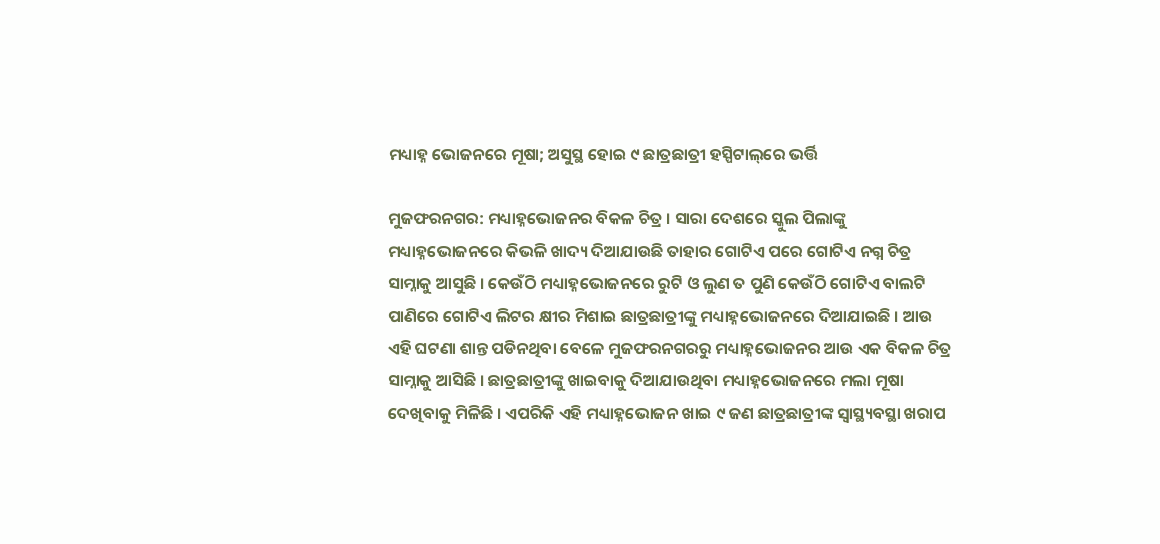ମଧ୍ୟାହ୍ନ ଭୋଜନରେ ମୂଷା; ଅସୁସ୍ଥ ହୋଇ ୯ ଛାତ୍ରଛାତ୍ରୀ ହସ୍ପିଟାଲ୍‌ରେ ଭର୍ତ୍ତି

ମୁଜଫରନଗର: ମଧ୍ୟାହ୍ନଭୋଜନର ବିକଳ ଚିତ୍ର । ସାରା ଦେଶରେ ସ୍କୁଲ ପିଲାଙ୍କୁ ମଧ୍ୟାହ୍ନଭୋଜନରେ କିଭଳି ଖାଦ୍ୟ ଦିଆଯାଉଛି ତାହାର ଗୋଟିଏ ପରେ ଗୋଟିଏ ନଗ୍ନ ଚିତ୍ର ସାମ୍ନାକୁ ଆସୁଛି । କେଉଁଠି ମଧ୍ୟାହ୍ନଭୋଜନରେ ରୁଟି ଓ ଲୁଣ ତ ପୁଣି କେଉଁଠି ଗୋଟିଏ ବାଲଟି ପାଣିରେ ଗୋଟିଏ ଲିଟର କ୍ଷୀର ମିଶାଇ ଛାତ୍ରଛାତ୍ରୀଙ୍କୁ ମଧ୍ୟାହ୍ନଭୋଜନରେ ଦିଆଯାଇଛି । ଆଉ ଏହି ଘଟଣା ଶାନ୍ତ ପଡିନଥିବା ବେଳେ ମୁଜଫରନଗରରୁ ମଧ୍ୟାହ୍ନଭୋଜନର ଆଉ ଏକ ବିକଳ ଚିତ୍ର ସାମ୍ନାକୁ ଆସିଛି । ଛାତ୍ରଛାତ୍ରୀଙ୍କୁ ଖାଇବାକୁ ଦିଆଯାଉଥିବା ମଧ୍ୟାହ୍ନଭୋଜନରେ ମଲା ମୂଷା ଦେଖିବାକୁ ମିଳିଛି । ଏପରିକି ଏହି ମଧ୍ୟାହ୍ନଭୋଜନ ଖାଇ ୯ ଜଣ ଛାତ୍ରଛାତ୍ରୀଙ୍କ ସ୍ୱାସ୍ଥ୍ୟବସ୍ଥା ଖରାପ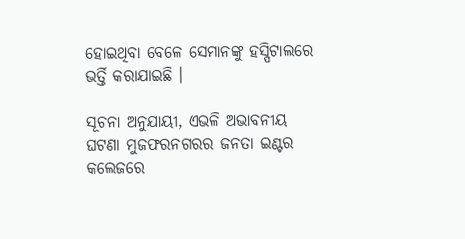ହୋଇଥିବା ବେଳେ ସେମାନଙ୍କୁ ହସ୍ପିଟାଲରେ ଭର୍ତ୍ତି କରାଯାଇଛି ।

ସୂଚନା ଅନୁଯାୟୀ, ଏଭଳି ଅଭାବନୀୟ ଘଟଣା ମୁଜଫରନଗରର ଜନତା ଇଣ୍ଟର କଲେଜରେ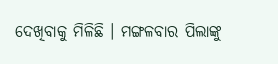ଦେଖିବାକୁ ମିଳିଛି । ମଙ୍ଗଳବାର ପିଲାଙ୍କୁ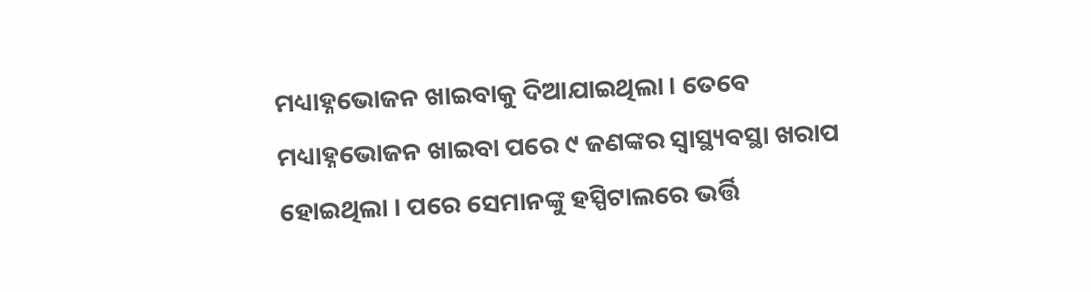ମଧ୍ୟାହ୍ନଭୋଜନ ଖାଇବାକୁ ଦିଆଯାଇଥିଲା । ତେବେ ମଧ୍ୟାହ୍ନଭୋଜନ ଖାଇବା ପରେ ୯ ଜଣଙ୍କର ସ୍ୱାସ୍ଥ୍ୟବସ୍ଥା ଖରାପ ହୋଇଥିଲା । ପରେ ସେମାନଙ୍କୁ ହସ୍ପିଟାଲରେ ଭର୍ତ୍ତି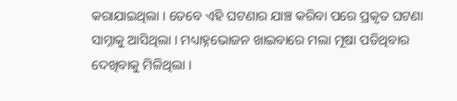କରାଯାଇଥିଲା । ତେବେ ଏହି ଘଟଣାର ଯାଞ୍ଚ କରିବା ପରେ ପ୍ରକୃତ ଘଟଣା ସାମ୍ନାକୁ ଆସିଥିଲା । ମଧ୍ୟାହ୍ନଭୋଜନ ଖାଇବାରେ ମଲା ମୂଷା ପଡିଥିବାର ଦେଖିବାକୁ ମିଳିଥିଲା ।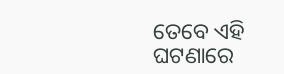ତେବେ ଏହି ଘଟଣାରେ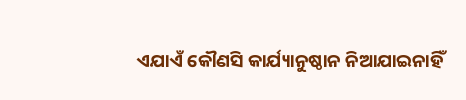ଏଯାଏଁ କୌଣସି କାର୍ଯ୍ୟାନୁଷ୍ଠାନ ନିଆଯାଇନାହିଁ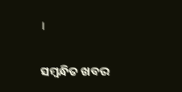।

ସମ୍ବନ୍ଧିତ ଖବର